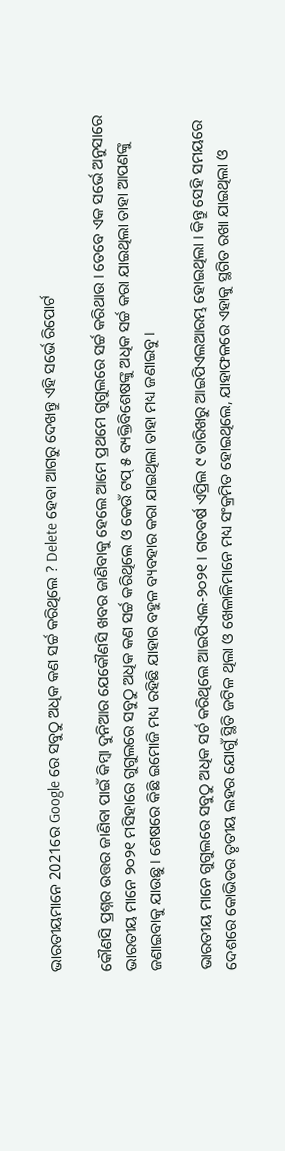ଭାରତୀୟମାନେ 2021ରେ Google ରେ ସବୁଠୁ ଅଧିକ କଣ ସର୍ଚ୍ଚ କରିଥିଲେ ? Delete ହେବା ଆଗରୁ ଦେଖନ୍ତୁ ଏହି ସର୍ଭେ ରିପୋର୍ଟ

କୌଣସି ପ୍ରଶ୍ନର ଉତ୍ତର ଜାଣିବା ପାଇଁ କିମ୍ବା ଦୁନିଆର ଯେକୌଣସି ଖବର ଜାଣିବାକୁ ହେଲେ ଆମେ ପ୍ରଥମେ ଗୁଗୁଲରେ ସର୍ଚ୍ଚ କରିଥାଉ । ତେବେ ଏକ ସର୍ଭେ ଅନୁସାରେ ଭାରତୀୟ ମାନେ ୨୦୨୧ ମସିହାରେ ଗୁଗୁଲରେ ସବୁଠୁ ଅଧିକ କଣ ସର୍ଚ୍ଚ କରିଥିଲେ ଓ କେଉଁ ଟପ୍ ୫ ବ୍ୟକ୍ତିବିଶେଷଙ୍କୁ ଅଧିକ ସର୍ଚ୍ଚ କରା ଯାଇଥିଲା ତାହା ଆପଣଙ୍କୁ ଜଣାଇବାକୁ ଯାଉଛୁ । ଶେଷରେ କିଛି ଇମୋଜି ମଧ୍ୟ ରହିଛି ଯାହାର ବହୁଳ ବ୍ୟବହାର କରା ଯାଇଥିଲା ତାହା ମଧ୍ୟ ଜଣାଇବୁ ।

ଭାରତୀୟ ମାନେ ଗୁଗୁଲରେ ସବୁଠୁ ଅଧିକ ସର୍ଚ କରିଥିଲେ ଆଇପିଏଲ-୨୦୨୧ । ଗତବର୍ଷ ଏପ୍ରିଲ ୯ ତାରିଖରୁ ଆଇପିଏଲଆରମ୍ଭ ହୋଇଥିଲା । କିନ୍ତୁ ସେହି ସମୟରେ ଦେଶରେ କୋଭିଡର ତୃତୀୟ ଲହର ଯୋଗୁଁ ସ୍ଥିତି ଜଟିଳ ଥିଲା ଓ ଖେଳାଳିମାନେ ମଧ୍ୟ ସଂକ୍ରମିତ ହୋଇଥିଲେ, ଯାହାଫଳରେ ଏହାକୁ ସ୍ଥଗିତ ରଖା ଯାଇଥିଲା ଓ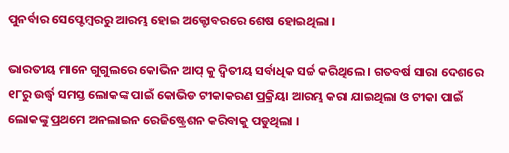ପୁନର୍ବାର ସେପ୍ଟେମ୍ବରରୁ ଆରମ୍ଭ ହୋଇ ଅକ୍ଟୋବରରେ ଶେଷ ହୋଇଥିଲା ।

ଭାରତୀୟ ମାନେ ଗୁଗୁଲରେ କୋଭିନ ଆପ୍ କୁ ଦ୍ଵିତୀୟ ସର୍ବାଧିକ ସର୍ଚ୍ଚ କରିଥିଲେ । ଗତବର୍ଷ ସାରା ଦେଶରେ ୧୮ରୁ ଉର୍ଦ୍ଧ୍ଵ ସମସ୍ତ ଲୋକଙ୍କ ପାଇଁ କୋଭିଡ ଟୀକାକରଣ ପ୍ରକ୍ରିୟା ଆରମ୍ଭ କରା ଯାଇଥିଲା ଓ ଟୀକା ପାଇଁ ଲୋକଙ୍କୁ ପ୍ରଥମେ ଅନଲାଇନ ରେଜିଷ୍ଟ୍ରେଶନ କରିବାକୁ ପଡୁଥିଲା ।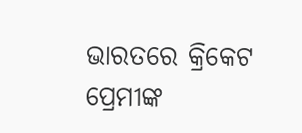ଭାରତରେ କ୍ରିକେଟ ପ୍ରେମୀଙ୍କ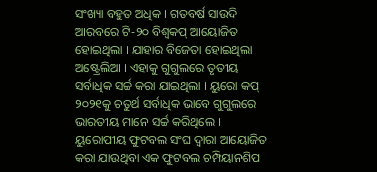ସଂଖ୍ୟା ବହୁତ ଅଧିକ । ଗତବର୍ଷ ସାଉଦି ଆରବରେ ଟି-୨୦ ବିଶ୍ଵକପ୍ ଆୟୋଜିତ ହୋଇଥିଲା । ଯାହାର ବିଜେତା ହୋଇଥିଲା ଅଷ୍ଟ୍ରେଲିଆ । ଏହାକୁ ଗୁଗୁଲରେ ତୃତୀୟ ସର୍ବାଧିକ ସର୍ଚ୍ଚ କରା ଯାଇଥିଲା । ୟୁରୋ କପ୍ ୨୦୨୧କୁ ଚତୁର୍ଥ ସର୍ବାଧିକ ଭାବେ ଗୁଗୁଲରେ ଭାରତୀୟ ମାନେ ସର୍ଚ୍ଚ କରିଥିଲେ । ୟୁରୋପୀୟ ଫୁଟବଲ ସଂଘ ଦ୍ଵାରା ଆୟୋଜିତ କରା ଯାଉଥିବା ଏକ ଫୁଟବଲ ଚମ୍ପିୟାନଶିପ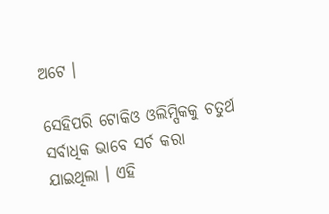ଅଟେ ।

ସେହିପରି ଟୋକିଓ ଓଲିମ୍ପିକକୁ ଚତୁର୍ଥ ସର୍ବାଧିକ ଭାବେ ସର୍ଚ କରା ଯାଇଥିଲା । ଏହି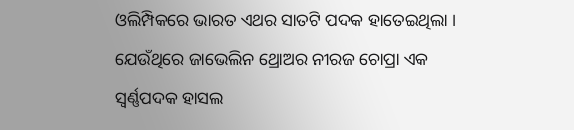ଓଲିମ୍ପିକରେ ଭାରତ ଏଥର ସାତଟି ପଦକ ହାତେଇଥିଲା । ଯେଉଁଥିରେ ଜାଭେଲିନ ଥ୍ରୋଅର ନୀରଜ ଚୋପ୍ରା ଏକ ସ୍ଵର୍ଣ୍ଣପଦକ ହାସଲ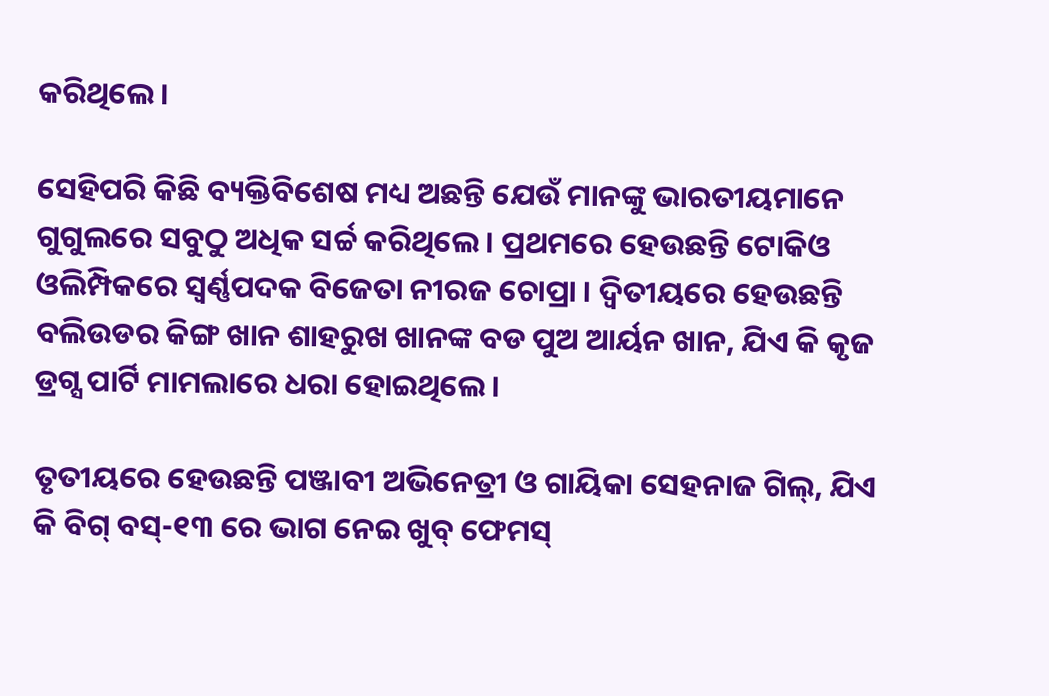କରିଥିଲେ ।

ସେହିପରି କିଛି ବ୍ୟକ୍ତିବିଶେଷ ମଧ୍ୟ ଅଛନ୍ତି ଯେଉଁ ମାନଙ୍କୁ ଭାରତୀୟମାନେ ଗୁଗୁଲରେ ସବୁଠୁ ଅଧିକ ସର୍ଚ୍ଚ କରିଥିଲେ । ପ୍ରଥମରେ ହେଉଛନ୍ତି ଟୋକିଓ ଓଲିମ୍ପିକରେ ସ୍ଵର୍ଣ୍ଣପଦକ ବିଜେତା ନୀରଜ ଚୋପ୍ରା । ଦ୍ଵିତୀୟରେ ହେଉଛନ୍ତି ବଲିଉଡର କିଙ୍ଗ ଖାନ ଶାହରୁଖ ଖାନଙ୍କ ବଡ ପୁଅ ଆର୍ୟନ ଖାନ, ଯିଏ କି କୃଜ ଡ୍ରଗ୍ସ ପାର୍ଟି ମାମଲାରେ ଧରା ହୋଇଥିଲେ ।

ତୃତୀୟରେ ହେଉଛନ୍ତି ପଞ୍ଜାବୀ ଅଭିନେତ୍ରୀ ଓ ଗାୟିକା ସେହନାଜ ଗିଲ୍, ଯିଏ କି ବିଗ୍ ବସ୍-୧୩ ରେ ଭାଗ ନେଇ ଖୁବ୍ ଫେମସ୍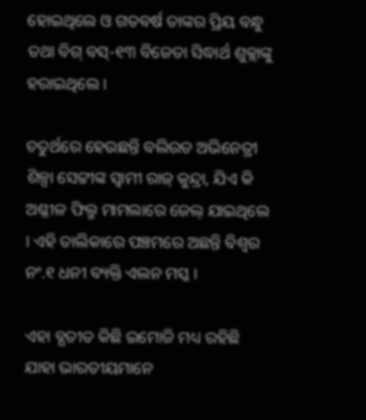ହୋଇଥିଲେ ଓ ଗତବର୍ଷ ତାଙ୍କର ପ୍ରିୟ ବନ୍ଧୁ ତଥା ବିଗ୍ ବସ୍-୧୩ ବିଜେତା ସିଦ୍ଧାର୍ଥ ଶୁକ୍ଲାଙ୍କୁ ହରାଇଥିଲେ ।

ଚତୁର୍ଥରେ ହେଉଛନ୍ତି ବଲିଉଡ ଅଭିନେତ୍ରୀ ଶିଳ୍ପା ସେଟ୍ଟୀଙ୍କ ସ୍ଵାମୀ ରାଜ୍ କୁନ୍ଦ୍ରା, ଯିଏ କି ଅଶ୍ଳୀଳ ଫିଲ୍ମ ମାମଲାରେ ଜେଲ୍ ଯାଇଥିଲେ । ଏହି ତାଲିକାରେ ପଞ୍ଚମରେ ଅଛନ୍ତି ବିଶ୍ଵର ନଂ.୧ ଧନୀ ବ୍ୟକ୍ତି ଏଲନ ମସ୍କ ।

ଏହା ବ୍ଯତୀତ କିଛି ଇମୋଜି ମଧ୍ୟ ରହିଛି ଯାହା ଭାରତୀୟମାନେ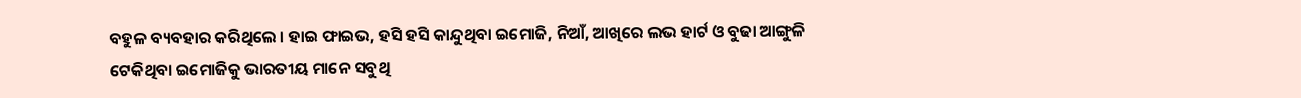ବହୁଳ ବ୍ୟବହାର କରିଥିଲେ । ହାଇ ଫାଇଭ, ହସି ହସି କାନ୍ଦୁଥିବା ଇମୋଜି, ନିଆଁ, ଆଖିରେ ଲଭ ହାର୍ଟ ଓ ବୁଢା ଆଙ୍ଗୁଳି ଟେକିଥିବା ଇମୋଜିକୁ ଭାରତୀୟ ମାନେ ସବୁଥି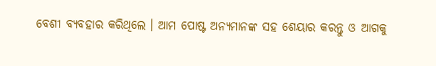ବେଶୀ ବ୍ୟବହାର କରିଥିଲେ । ଆମ ପୋଷ୍ଟ ଅନ୍ୟମାନଙ୍କ ସହ ଶେୟାର କରନ୍ତୁ ଓ ଆଗକୁ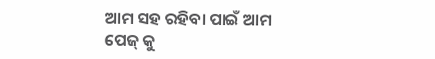ଆମ ସହ ରହିବା ପାଇଁ ଆମ ପେଜ୍ କୁ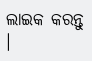ଲାଇକ କରନ୍ତୁ ।